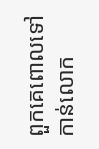ពួកគេពោលទៅកាន់លោក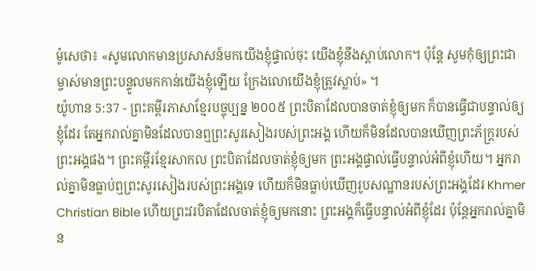ម៉ូសេថា៖ «សូមលោកមានប្រសាសន៍មកយើងខ្ញុំផ្ទាល់ចុះ យើងខ្ញុំនឹងស្ដាប់លោក។ ប៉ុន្តែ សូមកុំឲ្យព្រះជាម្ចាស់មានព្រះបន្ទូលមកកាន់យើងខ្ញុំឡើយ ក្រែងលោយើងខ្ញុំត្រូវស្លាប់» ។
យ៉ូហាន 5:37 - ព្រះគម្ពីរភាសាខ្មែរបច្ចុប្បន្ន ២០០៥ ព្រះបិតាដែលបានចាត់ខ្ញុំឲ្យមក ក៏បានធ្វើជាបន្ទាល់ឲ្យខ្ញុំដែរ តែអ្នករាល់គ្នាមិនដែលបានឮព្រះសូរសៀងរបស់ព្រះអង្គ ហើយក៏មិនដែលបានឃើញព្រះភ័ក្ត្ររបស់ព្រះអង្គផង។ ព្រះគម្ពីរខ្មែរសាកល ព្រះបិតាដែលចាត់ខ្ញុំឲ្យមក ព្រះអង្គផ្ទាល់ធ្វើបន្ទាល់អំពីខ្ញុំហើយ។ អ្នករាល់គ្នាមិនធ្លាប់ឮព្រះសូរសៀងរបស់ព្រះអង្គទេ ហើយក៏មិនធ្លាប់ឃើញរូបសណ្ឋានរបស់ព្រះអង្គដែរ Khmer Christian Bible ហើយព្រះវរបិតាដែលចាត់ខ្ញុំឲ្យមកនោះ ព្រះអង្គក៏ធ្វើបន្ទាល់អំពីខ្ញុំដែរ ប៉ុន្ដែអ្នករាល់គ្នាមិន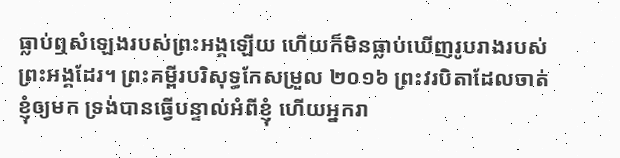ធ្លាប់ឮសំឡេងរបស់ព្រះអង្គឡើយ ហើយក៏មិនធ្លាប់ឃើញរូបរាងរបស់ព្រះអង្គដែរ។ ព្រះគម្ពីរបរិសុទ្ធកែសម្រួល ២០១៦ ព្រះវរបិតាដែលចាត់ខ្ញុំឲ្យមក ទ្រង់បានធ្វើបន្ទាល់អំពីខ្ញុំ ហើយអ្នករា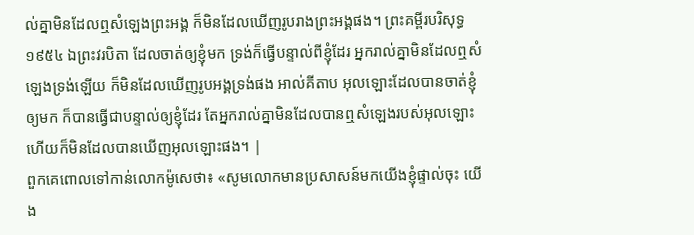ល់គ្នាមិនដែលឮសំឡេងព្រះអង្គ ក៏មិនដែលឃើញរូបរាងព្រះអង្គផង។ ព្រះគម្ពីរបរិសុទ្ធ ១៩៥៤ ឯព្រះវរបិតា ដែលចាត់ឲ្យខ្ញុំមក ទ្រង់ក៏ធ្វើបន្ទាល់ពីខ្ញុំដែរ អ្នករាល់គ្នាមិនដែលឮសំឡេងទ្រង់ឡើយ ក៏មិនដែលឃើញរូបអង្គទ្រង់ផង អាល់គីតាប អុលឡោះដែលបានចាត់ខ្ញុំឲ្យមក ក៏បានធ្វើជាបន្ទាល់ឲ្យខ្ញុំដែរ តែអ្នករាល់គ្នាមិនដែលបានឮសំឡេងរបស់អុលឡោះ ហើយក៏មិនដែលបានឃើញអុលឡោះផង។ |
ពួកគេពោលទៅកាន់លោកម៉ូសេថា៖ «សូមលោកមានប្រសាសន៍មកយើងខ្ញុំផ្ទាល់ចុះ យើង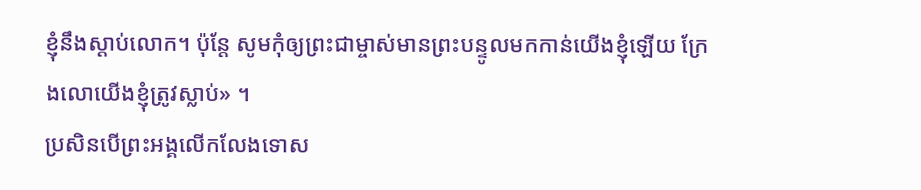ខ្ញុំនឹងស្ដាប់លោក។ ប៉ុន្តែ សូមកុំឲ្យព្រះជាម្ចាស់មានព្រះបន្ទូលមកកាន់យើងខ្ញុំឡើយ ក្រែងលោយើងខ្ញុំត្រូវស្លាប់» ។
ប្រសិនបើព្រះអង្គលើកលែងទោស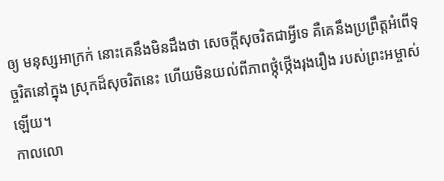ឲ្យ មនុស្សអាក្រក់ នោះគេនឹងមិនដឹងថា សេចក្ដីសុចរិតជាអ្វីទេ គឺគេនឹងប្រព្រឹត្តអំពើទុច្ចរិតនៅក្នុង ស្រុកដ៏សុចរិតនេះ ហើយមិនយល់ពីភាពថ្កុំថ្កើងរុងរឿង របស់ព្រះអម្ចាស់ឡើយ។
កាលលោ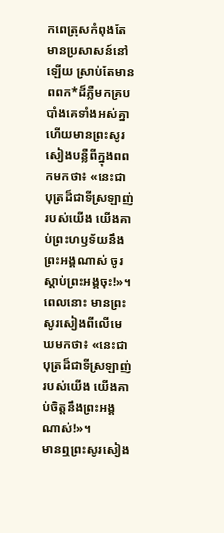កពេត្រុសកំពុងតែមានប្រសាសន៍នៅឡើយ ស្រាប់តែមានពពក*ដ៏ភ្លឺមកគ្របបាំងគេទាំងអស់គ្នា ហើយមានព្រះសូរសៀងបន្លឺពីក្នុងពពកមកថា៖ «នេះជាបុត្រដ៏ជាទីស្រឡាញ់របស់យើង យើងគាប់ព្រះហឫទ័យនឹងព្រះអង្គណាស់ ចូរស្ដាប់ព្រះអង្គចុះ!»។
ពេលនោះ មានព្រះសូរសៀងពីលើមេឃមកថា៖ «នេះជាបុត្រដ៏ជាទីស្រឡាញ់របស់យើង យើងគាប់ចិត្តនឹងព្រះអង្គណាស់!»។
មានឮព្រះសូរសៀង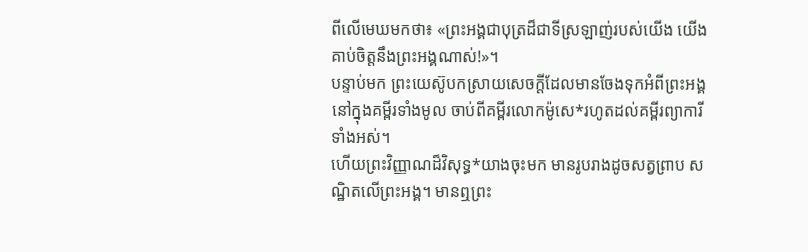ពីលើមេឃមកថា៖ «ព្រះអង្គជាបុត្រដ៏ជាទីស្រឡាញ់របស់យើង យើងគាប់ចិត្តនឹងព្រះអង្គណាស់!»។
បន្ទាប់មក ព្រះយេស៊ូបកស្រាយសេចក្ដីដែលមានចែងទុកអំពីព្រះអង្គនៅក្នុងគម្ពីរទាំងមូល ចាប់ពីគម្ពីរលោកម៉ូសេ*រហូតដល់គម្ពីរព្យាការីទាំងអស់។
ហើយព្រះវិញ្ញាណដ៏វិសុទ្ធ*យាងចុះមក មានរូបរាងដូចសត្វព្រាប សណ្ឋិតលើព្រះអង្គ។ មានឮព្រះ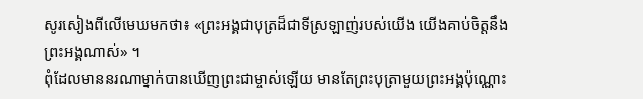សូរសៀងពីលើមេឃមកថា៖ «ព្រះអង្គជាបុត្រដ៏ជាទីស្រឡាញ់របស់យើង យើងគាប់ចិត្តនឹងព្រះអង្គណាស់» ។
ពុំដែលមាននរណាម្នាក់បានឃើញព្រះជាម្ចាស់ឡើយ មានតែព្រះបុត្រាមួយព្រះអង្គប៉ុណ្ណោះ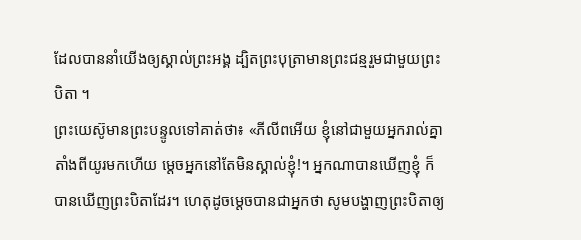ដែលបាននាំយើងឲ្យស្គាល់ព្រះអង្គ ដ្បិតព្រះបុត្រាមានព្រះជន្មរួមជាមួយព្រះបិតា ។
ព្រះយេស៊ូមានព្រះបន្ទូលទៅគាត់ថា៖ «ភីលីពអើយ ខ្ញុំនៅជាមួយអ្នករាល់គ្នាតាំងពីយូរមកហើយ ម្ដេចអ្នកនៅតែមិនស្គាល់ខ្ញុំ!។ អ្នកណាបានឃើញខ្ញុំ ក៏បានឃើញព្រះបិតាដែរ។ ហេតុដូចម្ដេចបានជាអ្នកថា សូមបង្ហាញព្រះបិតាឲ្យ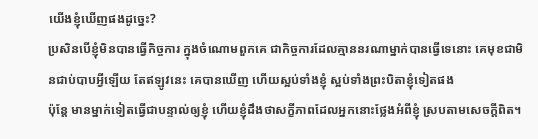យើងខ្ញុំឃើញផងដូច្នេះ?
ប្រសិនបើខ្ញុំមិនបានធ្វើកិច្ចការ ក្នុងចំណោមពួកគេ ជាកិច្ចការដែលគ្មាននរណាម្នាក់បានធ្វើទេនោះ គេមុខជាមិនជាប់បាបអ្វីឡើយ តែឥឡូវនេះ គេបានឃើញ ហើយស្អប់ទាំងខ្ញុំ ស្អប់ទាំងព្រះបិតាខ្ញុំទៀតផង
ប៉ុន្តែ មានម្នាក់ទៀតធ្វើជាបន្ទាល់ឲ្យខ្ញុំ ហើយខ្ញុំដឹងថាសក្ខីភាពដែលអ្នកនោះថ្លែងអំពីខ្ញុំ ស្របតាមសេចក្ដីពិត។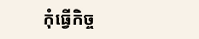កុំធ្វើកិច្ច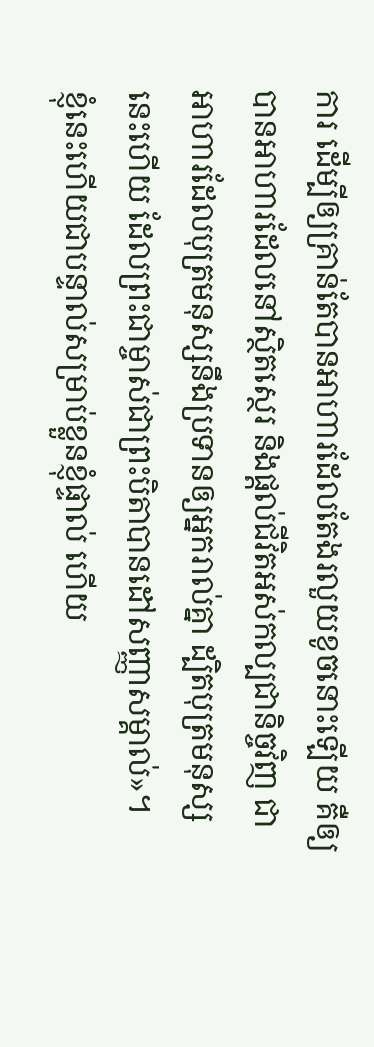ការ ដើម្បីឲ្យគ្រាន់តែបានអាហារដែលតែងរលួយខូចនោះឡើយ គឺឲ្យបានអាហារដែលនៅស្ថិតស្ថេរ និងផ្ដល់ជីវិតអស់កល្បជានិច្ចវិញ ជាអាហារដែលបុត្រមនុស្សនឹងប្រទានឲ្យអ្នករាល់គ្នា ដ្បិតបុត្រមនុស្សនេះហើយ ដែលព្រះជាម្ចាស់ជាព្រះបិតាបានដៅសញ្ញាសម្គាល់»។
ខ្ញុំនេះហើយជាបន្ទាល់សម្រាប់ខ្លួនខ្ញុំផ្ទាល់ ហើយ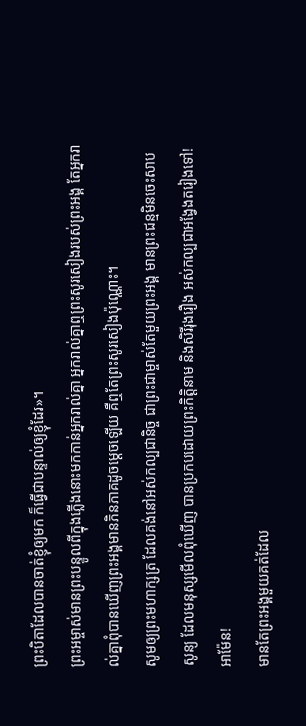ព្រះបិតាដែលបានចាត់ខ្ញុំឲ្យមក ក៏ធ្វើជាបន្ទាល់ឲ្យខ្ញុំដែរ»។
ព្រះអម្ចាស់មានព្រះបន្ទូលពីក្នុងភ្លើងនោះមកកាន់អ្នករាល់គ្នា អ្នករាល់គ្នាឮព្រះសូរសៀងរបស់ព្រះអង្គ តែអ្នករាល់គ្នាពុំបានឃើញព្រះអង្គមានភិនភាគដូចម្ដេចឡើយ គឺឮតែព្រះសូរសៀងប៉ុណ្ណោះ។
សូមឲ្យព្រះមហាក្សត្រ ដែលគង់នៅអស់កល្បជានិច្ច ជាព្រះជាម្ចាស់តែមួយព្រះអង្គ មានព្រះជន្មមិនចេះសាបសូន្យ ដែលមនុស្សមើលពុំឃើញ បានប្រកបដោយព្រះកិត្តិនាម និងសិរីរុងរឿង អស់កល្បជាអង្វែងតរៀងទៅ! អាម៉ែន!
មានតែព្រះអង្គមួយគត់ដែល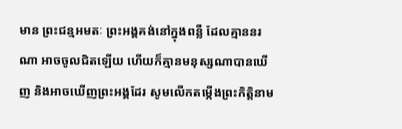មាន ព្រះជន្មអមតៈ ព្រះអង្គគង់នៅក្នុងពន្លឺ ដែលគ្មាននរណា អាចចូលជិតឡើយ ហើយក៏គ្មានមនុស្សណាបានឃើញ និងអាចឃើញព្រះអង្គដែរ សូមលើកតម្កើងព្រះកិត្តិនាម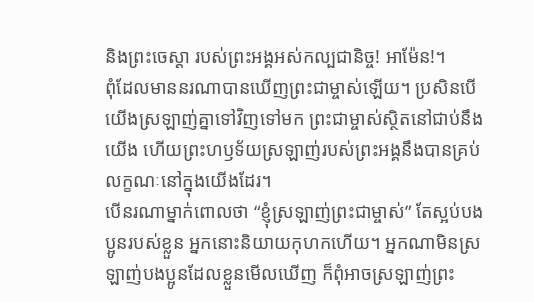និងព្រះចេស្ដា របស់ព្រះអង្គអស់កល្បជានិច្ច! អាម៉ែន!។
ពុំដែលមាននរណាបានឃើញព្រះជាម្ចាស់ឡើយ។ ប្រសិនបើយើងស្រឡាញ់គ្នាទៅវិញទៅមក ព្រះជាម្ចាស់ស្ថិតនៅជាប់នឹងយើង ហើយព្រះហឫទ័យស្រឡាញ់របស់ព្រះអង្គនឹងបានគ្រប់លក្ខណៈនៅក្នុងយើងដែរ។
បើនរណាម្នាក់ពោលថា “ខ្ញុំស្រឡាញ់ព្រះជាម្ចាស់” តែស្អប់បងប្អូនរបស់ខ្លួន អ្នកនោះនិយាយកុហកហើយ។ អ្នកណាមិនស្រឡាញ់បងប្អូនដែលខ្លួនមើលឃើញ ក៏ពុំអាចស្រឡាញ់ព្រះ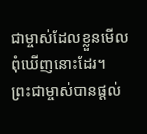ជាម្ចាស់ដែលខ្លួនមើលពុំឃើញនោះដែរ។
ព្រះជាម្ចាស់បានផ្ដល់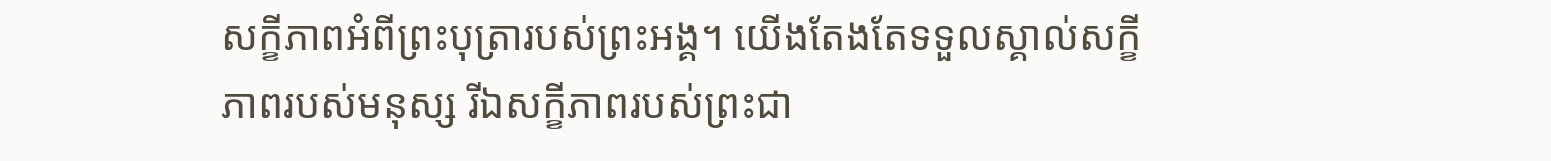សក្ខីភាពអំពីព្រះបុត្រារបស់ព្រះអង្គ។ យើងតែងតែទទួលស្គាល់សក្ខីភាពរបស់មនុស្ស រីឯសក្ខីភាពរបស់ព្រះជា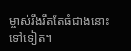ម្ចាស់រឹងរឹតតែធំជាងនោះទៅទៀត។